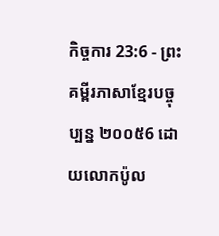កិច្ចការ 23:6 - ព្រះគម្ពីរភាសាខ្មែរបច្ចុប្បន្ន ២០០៥6 ដោយលោកប៉ូល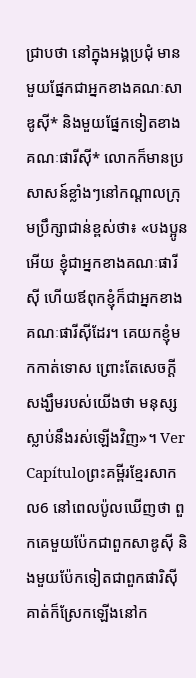ជ្រាបថា នៅក្នុងអង្គប្រជុំ មានមួយផ្នែកជាអ្នកខាងគណៈសាឌូស៊ី* និងមួយផ្នែកទៀតខាងគណៈផារីស៊ី* លោកក៏មានប្រសាសន៍ខ្លាំងៗនៅកណ្ដាលក្រុមប្រឹក្សាជាន់ខ្ពស់ថា៖ «បងប្អូនអើយ ខ្ញុំជាអ្នកខាងគណៈផារីស៊ី ហើយឪពុកខ្ញុំក៏ជាអ្នកខាងគណៈផារីស៊ីដែរ។ គេយកខ្ញុំមកកាត់ទោស ព្រោះតែសេចក្ដីសង្ឃឹមរបស់យើងថា មនុស្សស្លាប់នឹងរស់ឡើងវិញ»។ Ver Capítuloព្រះគម្ពីរខ្មែរសាកល6 នៅពេលប៉ូលឃើញថា ពួកគេមួយប៉ែកជាពួកសាឌូស៊ី និងមួយប៉ែកទៀតជាពួកផារិស៊ី គាត់ក៏ស្រែកឡើងនៅក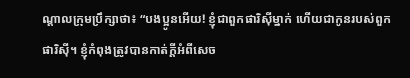ណ្ដាលក្រុមប្រឹក្សាថា៖ “បងប្អូនអើយ! ខ្ញុំជាពួកផារិស៊ីម្នាក់ ហើយជាកូនរបស់ពួកផារិស៊ី។ ខ្ញុំកំពុងត្រូវបានកាត់ក្ដីអំពីសេច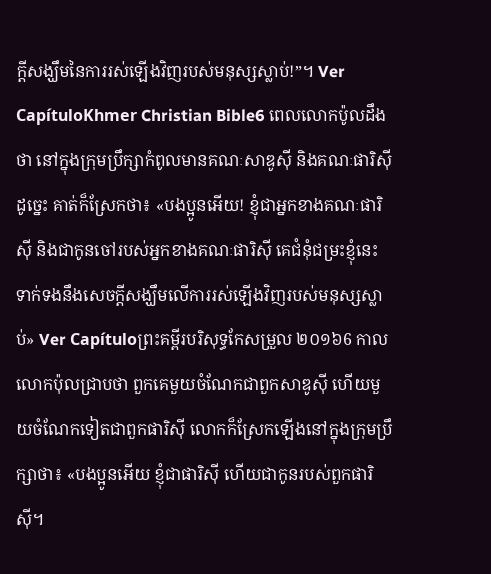ក្ដីសង្ឃឹមនៃការរស់ឡើងវិញរបស់មនុស្សស្លាប់!”។ Ver CapítuloKhmer Christian Bible6 ពេលលោកប៉ូលដឹងថា នៅក្នុងក្រុមប្រឹក្សាកំពូលមានគណៈសាឌូស៊ី និងគណៈផារិស៊ី ដូច្នេះ គាត់ក៏ស្រែកថា៖ «បងប្អូនអើយ! ខ្ញុំជាអ្នកខាងគណៈផារិស៊ី និងជាកូនចៅរបស់អ្នកខាងគណៈផារិស៊ី គេជំនុំជម្រះខ្ញុំនេះទាក់ទងនឹងសេចក្ដីសង្ឃឹមលើការរស់ឡើងវិញរបស់មនុស្សស្លាប់» Ver Capítuloព្រះគម្ពីរបរិសុទ្ធកែសម្រួល ២០១៦6 កាលលោកប៉ុលជ្រាបថា ពួកគេមួយចំណែកជាពួកសាឌូស៊ី ហើយមួយចំណែកទៀតជាពួកផារិស៊ី លោកក៏ស្រែកឡើងនៅក្នុងក្រុមប្រឹក្សាថា៖ «បងប្អូនអើយ ខ្ញុំជាផារិស៊ី ហើយជាកូនរបស់ពួកផារិស៊ី។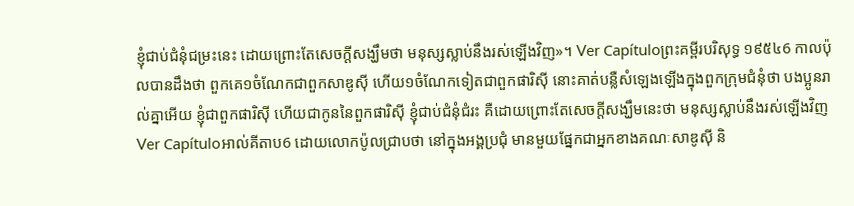ខ្ញុំជាប់ជំនុំជម្រះនេះ ដោយព្រោះតែសេចក្តីសង្ឃឹមថា មនុស្សស្លាប់នឹងរស់ឡើងវិញ»។ Ver Capítuloព្រះគម្ពីរបរិសុទ្ធ ១៩៥៤6 កាលប៉ុលបានដឹងថា ពួកគេ១ចំណែកជាពួកសាឌូស៊ី ហើយ១ចំណែកទៀតជាពួកផារិស៊ី នោះគាត់បន្លឺសំឡេងឡើងក្នុងពួកក្រុមជំនុំថា បងប្អូនរាល់គ្នាអើយ ខ្ញុំជាពួកផារិស៊ី ហើយជាកូននៃពួកផារិស៊ី ខ្ញុំជាប់ជំនុំជំរះ គឺដោយព្រោះតែសេចក្ដីសង្ឃឹមនេះថា មនុស្សស្លាប់នឹងរស់ឡើងវិញ Ver Capítuloអាល់គីតាប6 ដោយលោកប៉ូលជ្រាបថា នៅក្នុងអង្គប្រជុំ មានមួយផ្នែកជាអ្នកខាងគណៈសាឌូស៊ី និ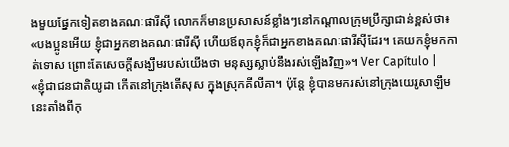ងមួយផ្នែកទៀតខាងគណៈផារីស៊ី លោកក៏មានប្រសាសន៍ខ្លាំងៗនៅកណ្ដាលក្រុមប្រឹក្សាជាន់ខ្ពស់ថា៖ «បងប្អូនអើយ ខ្ញុំជាអ្នកខាងគណៈផារីស៊ី ហើយឪពុកខ្ញុំក៏ជាអ្នកខាងគណៈផារីស៊ីដែរ។ គេយកខ្ញុំមកកាត់ទោស ព្រោះតែសេចក្ដីសង្ឃឹមរបស់យើងថា មនុស្សស្លាប់នឹងរស់ឡើងវិញ»។ Ver Capítulo |
«ខ្ញុំជាជនជាតិយូដា កើតនៅក្រុងតើសុស ក្នុងស្រុកគីលីគា។ ប៉ុន្តែ ខ្ញុំបានមករស់នៅក្រុងយេរូសាឡឹមនេះតាំងពីកុ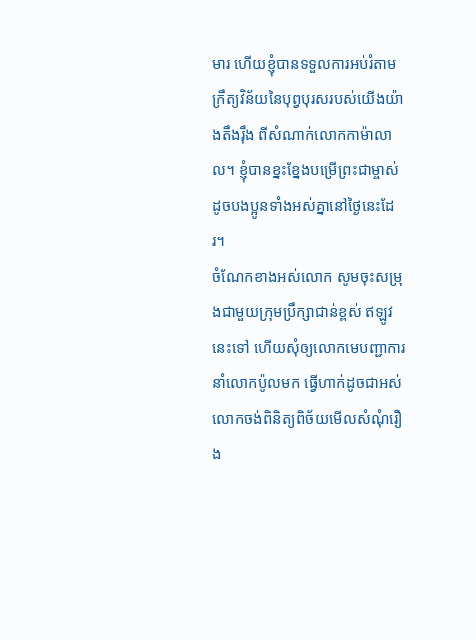មារ ហើយខ្ញុំបានទទួលការអប់រំតាមក្រឹត្យវិន័យនៃបុព្វបុរសរបស់យើងយ៉ាងតឹងរ៉ឹង ពីសំណាក់លោកកាម៉ាលាល។ ខ្ញុំបានខ្នះខ្នែងបម្រើព្រះជាម្ចាស់ ដូចបងប្អូនទាំងអស់គ្នានៅថ្ងៃនេះដែរ។
ចំណែកខាងអស់លោក សូមចុះសម្រុងជាមួយក្រុមប្រឹក្សាជាន់ខ្ពស់ ឥឡូវនេះទៅ ហើយសុំឲ្យលោកមេបញ្ជាការនាំលោកប៉ូលមក ធ្វើហាក់ដូចជាអស់លោកចង់ពិនិត្យពិច័យមើលសំណុំរឿង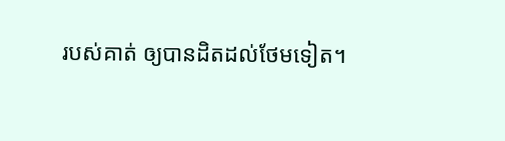របស់គាត់ ឲ្យបានដិតដល់ថែមទៀត។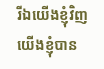រីឯយើងខ្ញុំវិញ យើងខ្ញុំបាន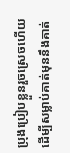ប្រុងប្រៀបខ្លួនរួចស្រេចហើយ ដើម្បីសម្លាប់គាត់មុននឹងគាត់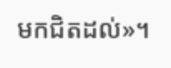មកជិតដល់»។